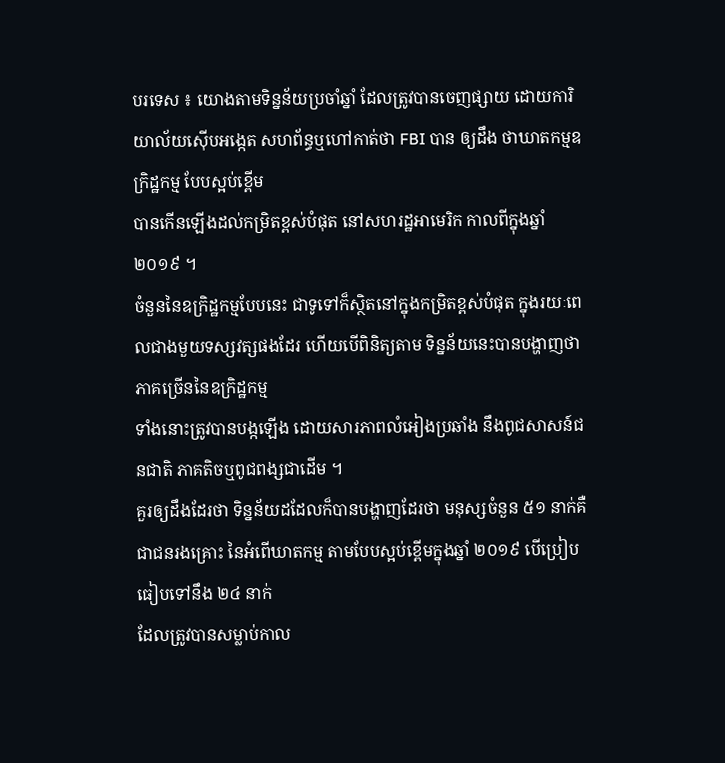បរទេស ៖ យោងតាមទិន្នន័យប្រចាំឆ្នាំ ដែលត្រូវបានចេញផ្សាយ ដោយការិយាល័យស៊ើបអង្កេត សហព័ន្ធឬហៅកាត់ថា FBI បាន ឲ្យដឹង ថាឃាតកម្មឧក្រិដ្ឋកម្ម បែបស្អប់ខ្ពើម
បានកើនឡើងដល់កម្រិតខ្ពស់បំផុត នៅសហរដ្ឋអាមេរិក កាលពីក្នុងឆ្នាំ ២០១៩ ។
ចំនួននៃឧក្រិដ្ឋកម្មបែបនេះ ជាទូទៅក៏ស្ថិតនៅក្នុងកម្រិតខ្ពស់បំផុត ក្នុងរយៈពេលជាងមួយទស្សវត្សផងដែរ ហើយបើពិនិត្យតាម ទិន្នន័យនេះបានបង្ហាញថា ភាគច្រើននៃឧក្រិដ្ឋកម្ម
ទាំងនោះត្រូវបានបង្កឡើង ដោយសារភាពលំអៀងប្រឆាំង នឹងពូជសាសន៍ជនជាតិ ភាគតិចឬពូជពង្សជាដើម ។
គួរឲ្យដឹងដែរថា ទិន្នន័យដដែលក៏បានបង្ហាញដែរថា មនុស្សចំនួន ៥១ នាក់គឺជាជនរងគ្រោះ នៃអំពើឃាតកម្ម តាមបែបស្អប់ខ្ពើមក្នុងឆ្នាំ ២០១៩ បើប្រៀបធៀបទៅនឹង ២៤ នាក់
ដែលត្រូវបានសម្លាប់កាល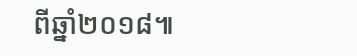ពីឆ្នាំ២០១៨៕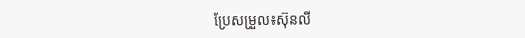ប្រែសម្រួល៖ស៊ុនលី